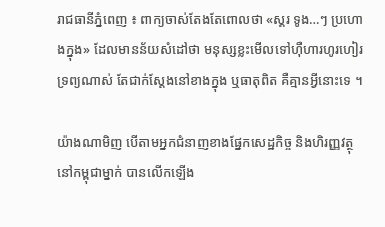រាជធានីភ្នំពេញ ៖ ពាក្យចាស់តែងតែពោលថា «ស្គរ ទូង…ៗ ប្រហោងក្នុង» ដែលមានន័យសំដៅថា មនុស្សខ្លះមើលទៅហ៊ឺហារហូរហៀរទ្រព្យណាស់ តែជាក់ស្តែងនៅខាងក្នុង ឬធាតុពិត គឺគ្មានអ្វីនោះទេ ។

យ៉ាងណាមិញ បើតាមអ្នកជំនាញខាងផ្នែកសេដ្ឋកិច្ច និងហិរញ្ញវត្ថុនៅកម្ពុជាម្នាក់ បានលើកឡើង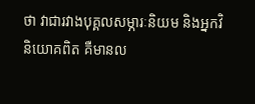ថា វាជារវាងបុគ្គលសម្ភារៈនិយម និងអ្នកវិនិយោគពិត គឺមានល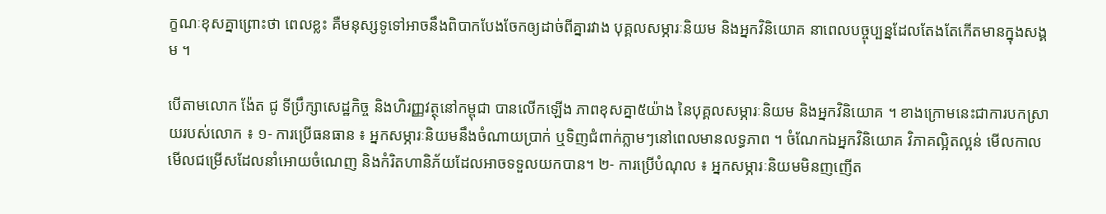ក្ខណៈខុសគ្នាព្រោះថា ពេលខ្លះ គឺមនុស្សទូទៅអាចនឹងពិបាកបែងចែកឲ្យដាច់ពីគ្នារវាង បុគ្គលសម្ភារៈនិយម និងអ្នកវិនិយោគ នាពេលបច្ចុប្បន្នដែលតែងតែកើតមានក្នុងសង្គម ។

បើតាមលោក ង៉ែត ជូ ទីប្រឹក្សាសេដ្ឋកិច្ច និងហិរញ្ញវត្ថុនៅកម្ពុជា បានលើកឡើង ភាពខុសគ្នា៥យ៉ាង នៃបុគ្គលសម្ភារៈនិយម និងអ្នកវិនិយោគ ។ ខាងក្រោមនេះជាការបកស្រាយរបស់លោក ៖ ១- ការប្រើធនធាន ៖ អ្នកសម្ភារៈនិយមនឹងចំណាយប្រាក់ ឬទិញជំពាក់ភ្លាមៗនៅពេលមានលទ្ធភាព ។ ចំណែកឯអ្នកវិនិយោគ វិភាគល្អិតល្អន់ មើលកាល មើលជម្រើសដែលនាំអោយចំណេញ និងកំរិតហានិភ័យដែលអាចទទួលយកបាន។ ២- ការប្រើបំណុល ៖ អ្នកសម្ភារៈនិយមមិនញញើត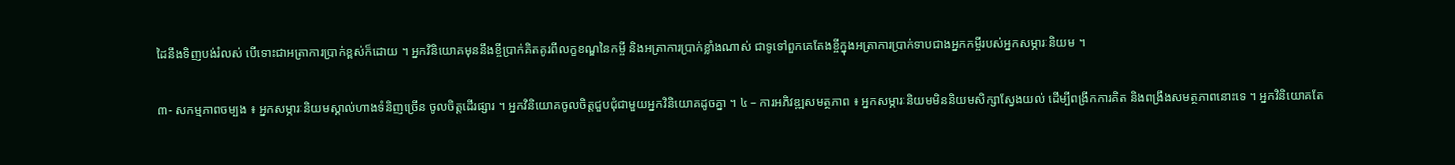ដៃនឹងទិញបង់រំលស់ បើទោះជាអត្រាការប្រាក់ខ្ពស់ក៏ដោយ ។ អ្នកវិនិយោគមុននឹងខ្ចីប្រាក់គិតគូរពីលក្ខខណ្ឌនៃកម្ចី និងអត្រាការប្រាក់ខ្លាំងណាស់ ជាទូទៅពួកគេតែងខ្ចីក្នុងអត្រាការប្រាក់ទាបជាងអ្នកកម្ចីរបស់អ្នកសម្ភារៈនិយម ។

៣- សកម្មភាពចម្បង ៖ អ្នកសម្ភារៈនិយមស្គាល់ហាងទំនិញច្រើន ចូលចិត្តដើរផ្សារ ។ អ្នកវិនិយោគចូលចិត្តជួបជុំជាមួយអ្នកវិនិយោគដូចគ្នា ។ ៤ – ការអភិវឌ្ឍសមត្ថភាព ៖ អ្នកសម្ភារៈនិយមមិននិយមសិក្សាស្វែងយល់ ដើម្បីពង្រីកការគិត និងពង្រឹងសមត្ថភាពនោះទេ ។ អ្នកវិនិយោគតែ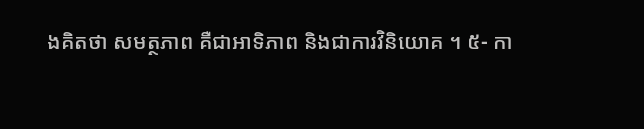ងគិតថា សមត្ថភាព គឺជាអាទិភាព និងជាការវិនិយោគ ។ ៥- កា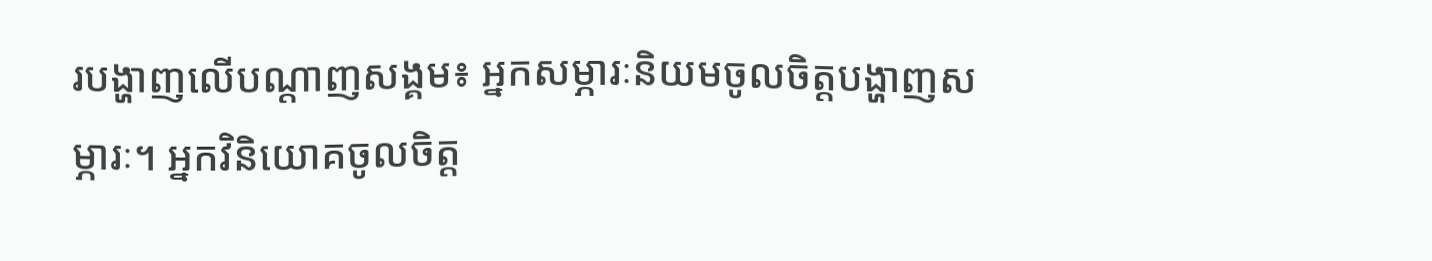របង្ហាញលើបណ្តាញសង្គម៖ អ្នកសម្ភារៈនិយមចូលចិត្តបង្ហាញសម្ភារៈ។ អ្នកវិនិយោគចូលចិត្ត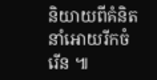និយាយពីគំនិតនាំអោយរីកចំរើន ៕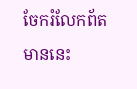ចែករំលែកព័តមាននេះ